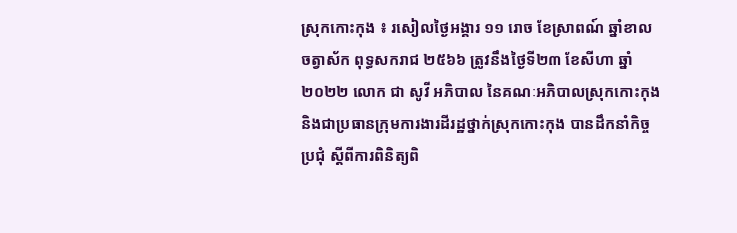ស្រុកកោះកុង ៖ រសៀលថ្ងៃអង្គារ ១១ រោច ខែស្រាពណ៍ ឆ្នាំខាល ចត្វាស័ក ពុទ្ធសករាជ ២៥៦៦ ត្រូវនឹងថ្ងៃទី២៣ ខែសីហា ឆ្នាំ២០២២ លោក ជា សូវី អភិបាល នៃគណៈអភិបាលស្រុកកោះកុង និងជាប្រធានក្រុមការងារដីរដ្ឋថ្នាក់ស្រុកកោះកុង បានដឹកនាំកិច្ចប្រជុំ ស្តីពីការពិនិត្យពិ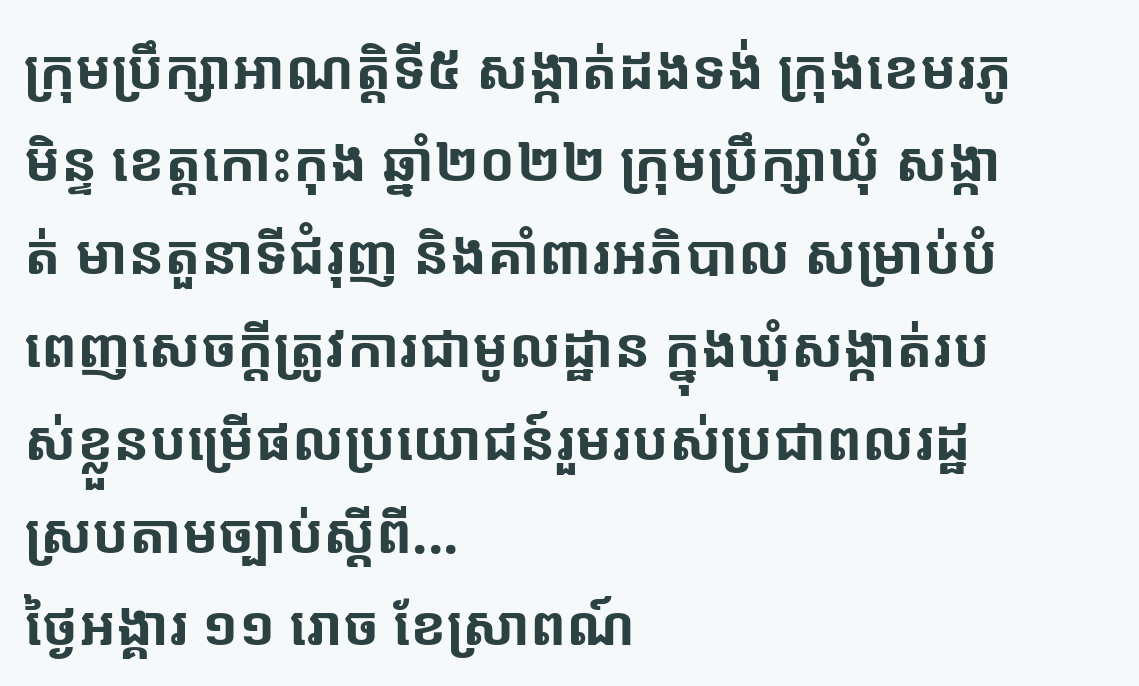ក្រុមប្រឹក្សាអាណត្តិទី៥ សង្កាត់ដងទង់ ក្រុងខេមរភូមិន្ទ ខេត្តកោះកុង ឆ្នាំ២០២២ ក្រុមប្រឹក្សាឃុំ សង្កាត់ មានតួនាទីជំរុញ និងគាំពារអភិបាល សម្រាប់បំពេញសេចក្តីត្រូវការជាមូលដ្ឋាន ក្នុងឃុំសង្កាត់របស់ខ្លួនបម្រើផលប្រយោជន៍រួមរបស់ប្រជាពលរដ្ឋ ស្របតាមច្បាប់ស្តីពី...
ថ្ងៃអង្គារ ១១ រោច ខែស្រាពណ៍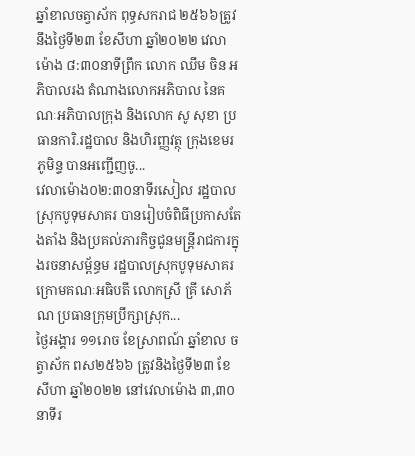ឆ្នាំខាលចត្វាស័ក ពុទ្ធសករាជ ២៥៦៦ត្រូវនឹងថ្ងៃទី២៣ ខែសីហា ឆ្នាំ២០២២ វេលាម៉ោង ៨:៣០នាទីព្រឹក លោក ឈឹម ចិន អភិបាលរង តំណាងលោកអភិបាល នៃគណៈអភិបាលក្រុង និងលោក សូ សុខា ប្រធានការិ.រដ្ឋបាល និងហិរញ្ញវត្ថុ ក្រុងខេមរភូមិន្ទ បានអញ្ជើញចូ...
វេលាម៉ោង០២:៣០នាទីរសៀល រដ្ឋបាលស្រុកបូទុមសាគរ បានរៀបចំពិធីប្រកាសតែងតាំង និងប្រគល់ភារកិច្ចជូនមន្រ្តីរាជការក្នុងរចនាសម្ព័ន្ធម រដ្ឋបាលស្រុកបូទុមសាគរ ក្រោមគណៈអធិបតី លោកស្រី គ្រី សោភ័ណ ប្រធានក្រុមប្រឹក្សាស្រុក...
ថ្ងៃអង្គារ ១១រោច ខែស្រាពណ៍ ឆ្នាំខាល ចត្វាស័ក ពស២៥៦៦ ត្រូវនិងថ្ងៃទី២៣ ខែសីហា ឆ្នាំ២០២២ នៅវេលាម៉ោង ៣,៣០នាទីរ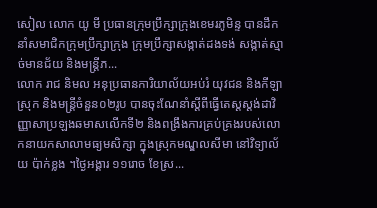សៀល លោក យូ មី ប្រធានក្រុមប្រឹក្សាក្រុងខេមរភូមិន្ទ បានដឹកនាំសមាជិកក្រុមប្រឹក្សាក្រុង ក្រុមប្រឹក្សាសង្កាត់ដងទង់ សង្កាត់ស្មាច់មានជ័យ និងមន្ត្រីភ...
លោក រាជ និមល អនុប្រធានការិយាល័យអប់រំ យុវជន និងកីឡាស្រុក និងមន្រ្តីចំនួន០២រូប បានចុះណែនាំស្ដីពីធ្វើតេស្ដស្ដង់ដាវិញ្ញាសាប្រឡងឆមាសលើកទី២ និងពង្រឹងការគ្រប់គ្រងរបស់លោកនាយកសាលាមធ្យមសិក្សា ក្នុងស្រុកមណ្ឌលសីមា នៅវិទ្យាល័យ ប៉ាក់ខ្លង ។ថ្ងៃអង្គារ ១១រោច ខែស្រ...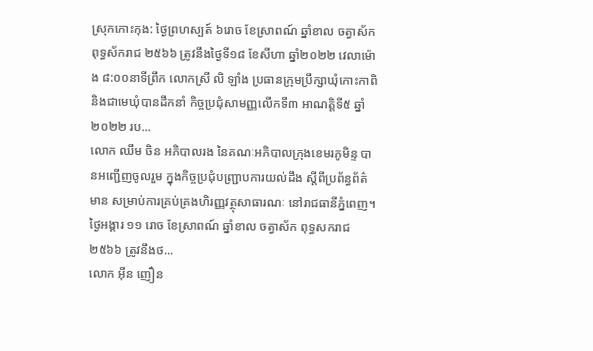ស្រុកកោះកុង: ថ្ងៃព្រហស្បត៍ ៦រោច ខែស្រាពណ៍ ឆ្នាំខាល ចត្វាស័ក ពុទ្ធស័ករាជ ២៥៦៦ ត្រូវនឹងថ្ងៃទី១៨ ខែសីហា ឆ្នាំ២០២២ វេលាម៉ោង ៨:០០នាទីព្រឹក លោកស្រី លិ ឡាំង ប្រធានក្រុមប្រឹក្សាឃុំកោះកាពិ និងជាមេឃុំបានដឹកនាំ កិច្ចប្រជុំសាមញ្ញលើកទី៣ អាណត្តិទី៥ ឆ្នាំ២០២២ រប...
លោក ឈឹម ចិន អភិបាលរង នៃគណៈអភិបាលក្រុងខេមរភូមិន្ទ បានអញ្ជើញចូលរួម ក្នុងកិច្ចប្រជុំបញ្ជ្រាបការយល់ដឹង ស្តីពីប្រព័ន្ធព័ត៌មាន សម្រាប់ការគ្រប់គ្រងហិរញ្ញវត្ថុសាធារណៈ នៅរាជធានីភ្នំពេញ។ថ្ងៃអង្គារ ១១ រោច ខែស្រាពណ៍ ឆ្នាំខាល ចត្វាស័ក ពុទ្ធសករាជ ២៥៦៦ ត្រូវនឹងថ...
លោក អ៊ីន ញឿន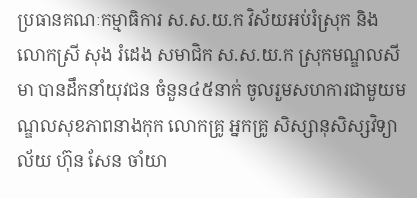ប្រធានគណៈកម្មាធិការ ស.ស.យ.ក វិស័យអប់រំស្រុក និងលោកស្រី សុង រំដេង សមាជិក ស.ស.យ.ក ស្រុកមណ្ឌលសីមា បានដឹកនាំយុវជន ចំនួន៤៥នាក់ ចូលរួមសហការជាមួយមណ្ឌលសុខភាពនាងកុក លោកគ្រូ អ្នកគ្រូ សិស្សានុសិស្សវិទ្យាល័យ ហ៊ុន សែន ចាំយា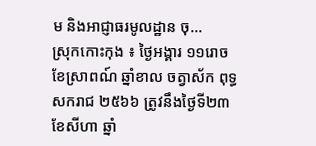ម និងអាជ្ញាធរមូលដ្ឋាន ចុ...
ស្រុកកោះកុង ៖ ថ្ងៃអង្គារ ១១រោច ខែស្រាពណ៍ ឆ្នាំខាល ចត្វាស័ក ពុទ្ធសករាជ ២៥៦៦ ត្រូវនឹងថ្ងៃទី២៣ខែសីហា ឆ្នាំ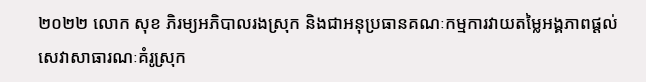២០២២ លោក សុខ ភិរម្យអភិបាលរងស្រុក និងជាអនុប្រធានគណៈកម្មការវាយតម្លៃអង្គភាពផ្តល់សេវាសាធារណៈគំរូស្រុក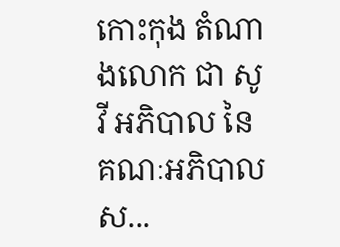កោះកុង តំណាងលោក ជា សូវី អភិបាល នៃគណៈអភិបាលស...